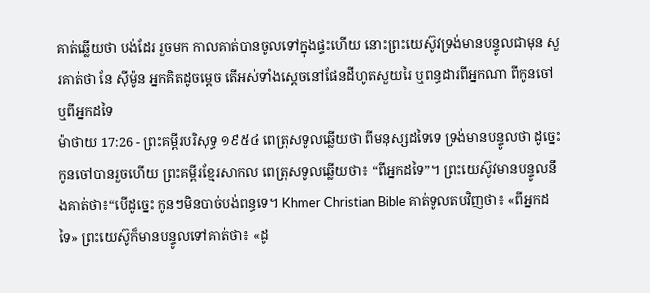គាត់ឆ្លើយថា បង់ដែរ រួចមក កាលគាត់បានចូលទៅក្នុងផ្ទះហើយ នោះព្រះយេស៊ូវទ្រង់មានបន្ទូលជាមុន សួរគាត់ថា នែ ស៊ីម៉ូន អ្នកគិតដូចម្តេច តើអស់ទាំងស្តេចនៅផែនដីហូតសួយរៃ ឬពន្ធដារពីអ្នកណា ពីកូនចៅ ឬពីអ្នកដទៃ
ម៉ាថាយ 17:26 - ព្រះគម្ពីរបរិសុទ្ធ ១៩៥៤ ពេត្រុសទូលឆ្លើយថា ពីមនុស្សដទៃទេ ទ្រង់មានបន្ទូលថា ដូច្នេះ កូនចៅបានរួចហើយ ព្រះគម្ពីរខ្មែរសាកល ពេត្រុសទូលឆ្លើយថា៖ “ពីអ្នកដទៃ”។ ព្រះយេស៊ូវមានបន្ទូលនឹងគាត់ថា៖“បើដូច្នេះ កូនៗមិនបាច់បង់ពន្ធទេ។ Khmer Christian Bible គាត់ទូលតបវិញថា៖ «ពីអ្នកដទៃ» ព្រះយេស៊ូក៏មានបន្ទូលទៅគាត់ថា៖ «ដូ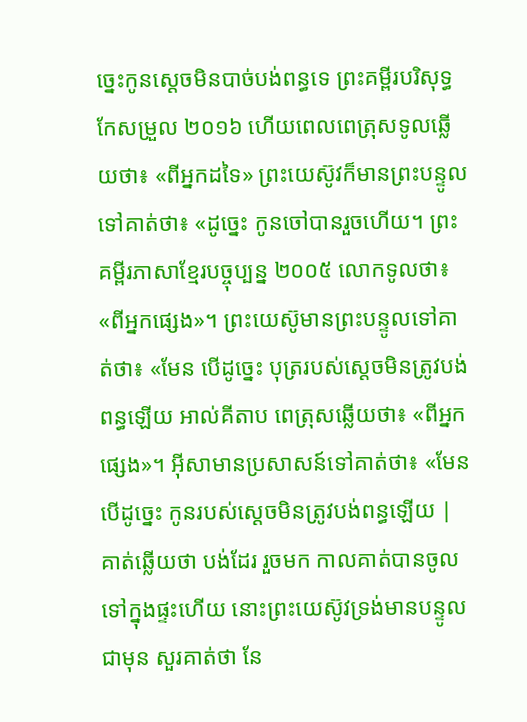ច្នេះកូនស្ដេចមិនបាច់បង់ពន្ធទេ ព្រះគម្ពីរបរិសុទ្ធកែសម្រួល ២០១៦ ហើយពេលពេត្រុសទូលឆ្លើយថា៖ «ពីអ្នកដទៃ» ព្រះយេស៊ូវក៏មានព្រះបន្ទូលទៅគាត់ថា៖ «ដូច្នេះ កូនចៅបានរួចហើយ។ ព្រះគម្ពីរភាសាខ្មែរបច្ចុប្បន្ន ២០០៥ លោកទូលថា៖ «ពីអ្នកផ្សេង»។ ព្រះយេស៊ូមានព្រះបន្ទូលទៅគាត់ថា៖ «មែន បើដូច្នេះ បុត្ររបស់ស្ដេចមិនត្រូវបង់ពន្ធឡើយ អាល់គីតាប ពេត្រុសឆ្លើយថា៖ «ពីអ្នកផ្សេង»។ អ៊ីសាមានប្រសាសន៍ទៅគាត់ថា៖ «មែន បើដូច្នេះ កូនរបស់ស្ដេចមិនត្រូវបង់ពន្ធឡើយ |
គាត់ឆ្លើយថា បង់ដែរ រួចមក កាលគាត់បានចូលទៅក្នុងផ្ទះហើយ នោះព្រះយេស៊ូវទ្រង់មានបន្ទូលជាមុន សួរគាត់ថា នែ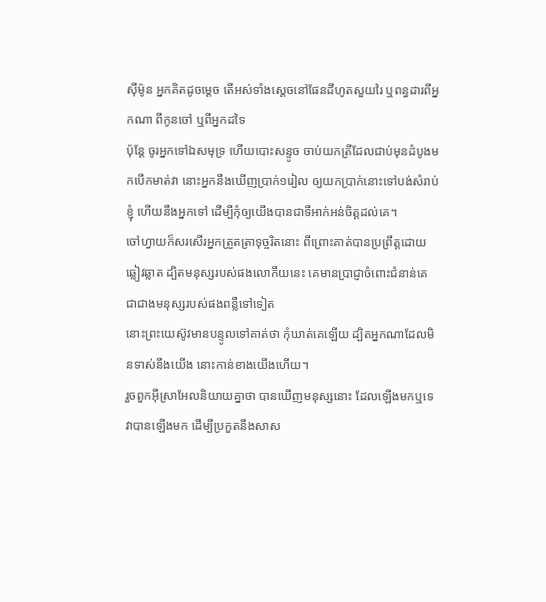ស៊ីម៉ូន អ្នកគិតដូចម្តេច តើអស់ទាំងស្តេចនៅផែនដីហូតសួយរៃ ឬពន្ធដារពីអ្នកណា ពីកូនចៅ ឬពីអ្នកដទៃ
ប៉ុន្តែ ចូរអ្នកទៅឯសមុទ្រ ហើយបោះសន្ទូច ចាប់យកត្រីដែលជាប់មុនដំបូងមកបើកមាត់វា នោះអ្នកនឹងឃើញប្រាក់១រៀល ឲ្យយកប្រាក់នោះទៅបង់សំរាប់ខ្ញុំ ហើយនឹងអ្នកទៅ ដើម្បីកុំឲ្យយើងបានជាទីអាក់អន់ចិត្តដល់គេ។
ចៅហ្វាយក៏សរសើរអ្នកត្រួតត្រាទុច្ចរិតនោះ ពីព្រោះគាត់បានប្រព្រឹត្តដោយឆ្លៀវឆ្លាត ដ្បិតមនុស្សរបស់ផងលោកីយនេះ គេមានប្រាជ្ញាចំពោះជំនាន់គេ ជាជាងមនុស្សរបស់ផងពន្លឺទៅទៀត
នោះព្រះយេស៊ូវមានបន្ទូលទៅគាត់ថា កុំឃាត់គេឡើយ ដ្បិតអ្នកណាដែលមិនទាស់នឹងយើង នោះកាន់ខាងយើងហើយ។
រួចពួកអ៊ីស្រាអែលនិយាយគ្នាថា បានឃើញមនុស្សនោះ ដែលឡើងមកឬទេ វាបានឡើងមក ដើម្បីប្រកួតនឹងសាស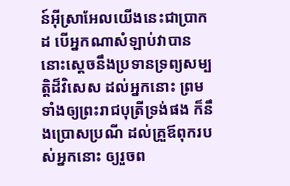ន៍អ៊ីស្រាអែលយើងនេះជាប្រាកដ បើអ្នកណាសំឡាប់វាបាន នោះស្តេចនឹងប្រទានទ្រព្យសម្បត្តិដ៏វិសេស ដល់អ្នកនោះ ព្រមទាំងឲ្យព្រះរាជបុត្រីទ្រង់ផង ក៏នឹងប្រោសប្រណី ដល់គ្រួឪពុករបស់អ្នកនោះ ឲ្យរួចព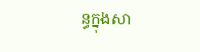ន្ធក្នុងសា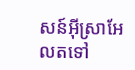សន៍អ៊ីស្រាអែលតទៅ